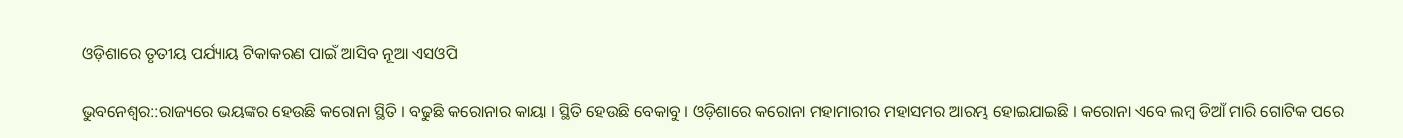ଓଡ଼ିଶାରେ ତୃତୀୟ ପର୍ଯ୍ୟାୟ ଟିକାକରଣ ପାଇଁ ଆସିବ ନୂଆ ଏସଓପି

ଭୁବନେଶ୍ୱର::ରାଜ୍ୟରେ ଭୟଙ୍କର ହେଉଛି କରୋନା ସ୍ଥିତି । ବଢୁଛି କରୋନାର କାୟା । ସ୍ଥିତି ହେଉଛି ବେକାବୁ । ଓଡ଼ିଶାରେ କରୋନା ମହାମାରୀର ମହାସମର ଆରମ୍ଭ ହୋଇଯାଇଛି । କରୋନା ଏବେ ଲମ୍ବ ଡିଆଁ ମାରି ଗୋଟିକ ପରେ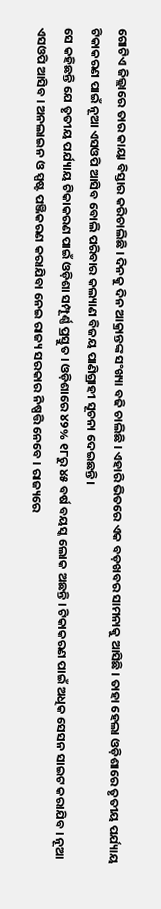ଗୋଟିଏ ଜିଲ୍ଲାରେ ତାର କାୟା ବିସ୍ତାର କରିଚାଲିଛି । ଦିନକୁ ଦିନ ଆକ୍ରାନ୍ତଙ୍କ ସଂଖ୍ୟା ବଢି ଚାଲିଛି । ଏହାରି ଭିତରେ ଏକ ବଡ଼ଖବର ସାମନାକୁ ଆସିଛି । ତାହା ହେଲା ଓଡ଼ିଶାରେ ତୃତୀୟ ପର୍ଯ୍ୟାୟ ଟିକାକରଣ ପାଇଁ ନୂଆ ଏସଓପି ଆସିବ ବୋଲି ପରିବାର କଲ୍ୟାଣ ବିଜୟ ପାଣିଗ୍ରାହୀ ସୂଚନା ଦେଇଛନ୍ତି ।
ସେ କହିଛନ୍ତି ଯେ ତୃତୀୟ ପର୍ଯ୍ୟାୟ ଟିକାକରଣ ପାଇଁ ଓଡ଼ିଶା ସମ୍ପୂର୍ଣ୍ଣ ପ୍ରସ୍ତୁତ । ଓଡ଼ିଶାରେ ୪୨% ୧୮ରୁ ୪୫ ବର୍ଷ ବୟସ୍କ ଲୋକ ଅଛନ୍ତି । ଟିକାକରଣ ପାଇଁ ଅଧିକ ସେସନ ସାଇଟ କରାଯିବ । ନୂଆ ଏସଓପି ଆସିବ । ଅନଲାଇନ ଓ ସ୍ପଷ୍ଟ ପଞ୍ଜିକରଣ କରାଯିବା ନେଇ ରାଜ୍ୟ ସରକାର ନିଷ୍ପତ୍ତି ନେବେ । ରାଜ୍ୟରେ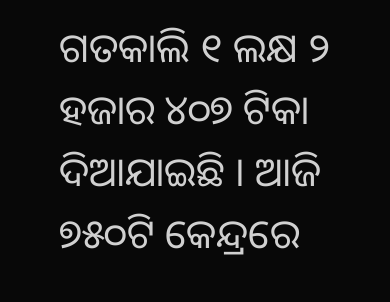ଗତକାଲି ୧ ଲକ୍ଷ ୨ ହଜାର ୪୦୭ ଟିକା ଦିଆଯାଇଛି । ଆଜି ୭୫୦ଟି କେନ୍ଦ୍ରରେ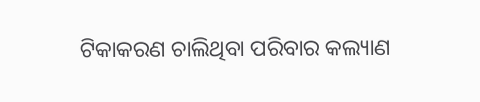ଟିକାକରଣ ଚାଲିଥିବା ପରିବାର କଲ୍ୟାଣ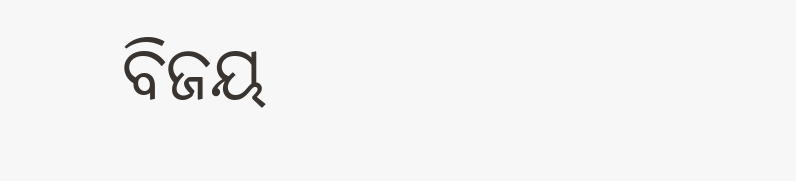ବିଜୟ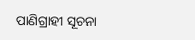ପାଣିଗ୍ରାହୀ ସୂଚନା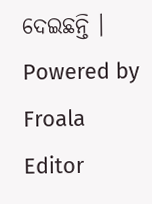ଦେଇଛନ୍ତି ।
Powered by Froala Editor